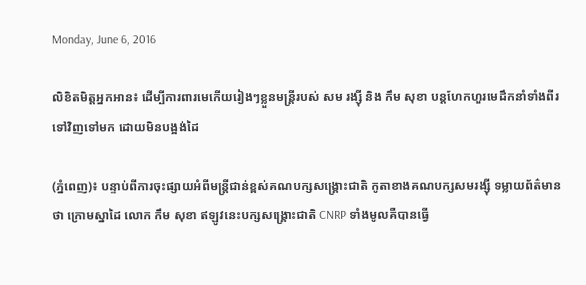Monday, June 6, 2016

លិខិតមិត្តអ្នកអាន៖ ដើម្បីការពារមេកើយរៀងៗខ្លួនមន្ត្រីរបស់ សម រង្ស៊ី និង កឹម សុខា បន្តហែកហួរមេដឹកនាំទាំងពីរ ទៅវិញទៅមក ដោយមិនបង្អង់ដៃ

(ភ្នំពេញ)៖ បន្ទាប់ពីការចុះផ្សាយអំពីមន្រ្តីជាន់ខ្ពស់គណបក្សសង្រ្គោះជាតិ កូតាខាងគណបក្សសមរង្ស៊ី ទម្លាយព័ត៌មានថា ក្រោមស្នាដៃ លោក កឹម សុខា ឥឡូវនេះបក្សសង្គ្រោះជាតិ CNRP ទាំងមូលគឺបានធ្វើ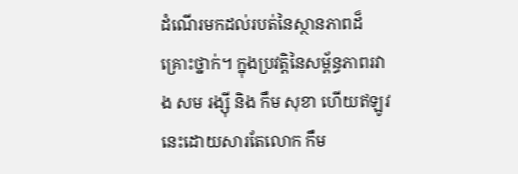ដំណើរមកដល់របត់នៃស្ថានភាពដ៏គ្រោះថ្នាក់។ ក្នុងប្រវត្តិនៃសម្ព័ន្ធភាពរវាង សម រង្ស៊ី និង កឹម សុខា ហើយឥឡូវនេះដោយសារតែលោក កឹម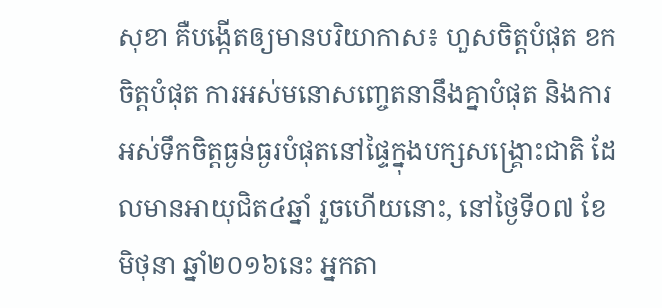សុខា គឺបង្កើតឲ្យមានបរិយាកាស៖ ហួសចិត្តបំផុត ខកចិត្តបំផុត ការអស់មនោសញ្ចេតនានឹងគ្នាបំផុត និងការអស់ទឹកចិត្តធ្ងន់ធ្ងរបំផុតនៅផ្ទៃក្នុងបក្សសង្គ្រោះជាតិ ដែលមានអាយុជិត៤ឆ្នាំ រួចហើយនោះ, នៅថ្ងៃទី០៧ ខែមិថុនា ឆ្នាំ២០១៦នេះ អ្នកតា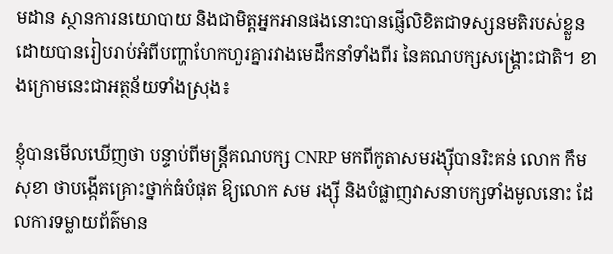មដាន ស្ថានការនយោបាយ និងជាមិត្តអ្នកអានផងនោះបានផ្ញើលិខិតជាទស្សនមតិរបស់ខ្លួន ដោយបានរៀបរាប់អំពីបញ្ហាហែកហួរគ្នារវាងមេដឹកនាំទាំងពីរ នៃគណបក្សសង្គ្រោះជាតិ។ ខាងក្រោមនេះជាអត្ថន័យទាំងស្រុង៖

ខ្ញុំបានមើលឃើញថា បន្ទាប់ពីមន្ត្រីគណបក្ស CNRP មកពីកូតាសមរង្ស៊ីបានរិះគន់ លោក កឹម សុខា ថាបង្កើតគ្រោះថ្នាក់ធំបំផុត ឱ្យលោក សម រង្ស៊ី និងបំផ្លាញវាសនាបក្សទាំងមូលនោះ ដែលការទម្លាយព័ត៌មាន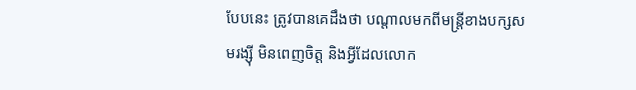បែបនេះ ត្រូវបានគេដឹងថា បណ្តាលមកពីមន្ត្រីខាងបក្សសមរង្ស៊ី មិនពេញចិត្ត និងអ្វីដែលលោក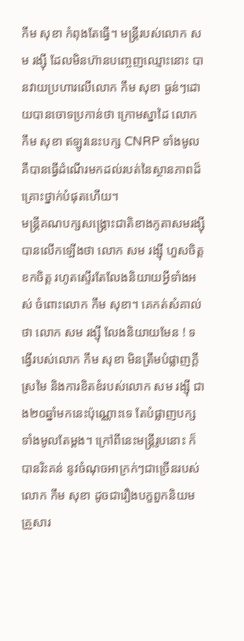កឹម សុខា កំពុងតែធ្វើ។ មន្ត្រីរបស់លោក សម រង្ស៊ី ដែលមិនហ៊ានបញ្ចេញឈ្មោះនោះ បានវាយប្រហារលើលោក កឹម សុខា ធ្ងន់ៗដោយបានចោទប្រកាន់ថា ក្រោមស្នាដៃ លោក កឹម សុខា ឥឡូវនេះបក្ស CNRP ទាំងមូល គឺបានធ្វើដំណើរមកដល់របត់នៃស្ថានភាពដ៏គ្រោះថ្នាក់បំផុតហើយ។
មន្រ្តីគណបក្សសង្រ្គោះជាតិខាងកូតាសមរង្ស៊ី បានលើកឡើងថា លោក សម រង្ស៊ី ហួសចិត្ត ខកចិត្ត រហូតស្ទើរតែលែងនិយាយអ្វីទាំងអស់ ចំពោះលោក កឹម សុខា។ គេកត់សំគាល់ថា លោក សម រង្ស៊ី លែងនិយាយមែន ! ទង្វើរបស់លោក កឹម សុខា មិនត្រឹមបំផ្លាញក្តីស្រមៃ និងការខិតខំរបស់លោក សម រង្ស៊ី ជាង២០ឆ្នាំមកនេះប៉ុណ្ណោះទេ តែបំផ្លាញបក្សទាំងមូលតែម្តង។ ក្រៅពីនេះមន្ត្រីរូបនោះ ក៏បានរិះគន់ នូវចំណុចអាក្រក់ៗជាច្រើនរបស់លោក កឹម សុខា ដូចជារឿងបក្ខពួកនិយម គ្រួសារ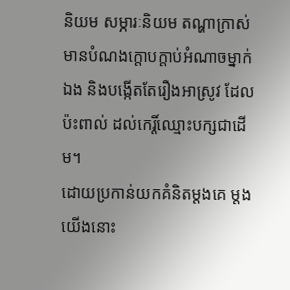និយម សម្ភារៈនិយម តណ្ហាក្រាស់ មានបំណងក្តោបក្តាប់អំណាចម្នាក់ឯង និងបង្កើតតែរឿងអាស្រូវ ដែលប៉ះពាល់ ដល់កេរ្តិ៍ឈ្មោះបក្សជាដើម។
ដោយប្រកាន់យកគំនិតម្តងគេ ម្តងយើងនោះ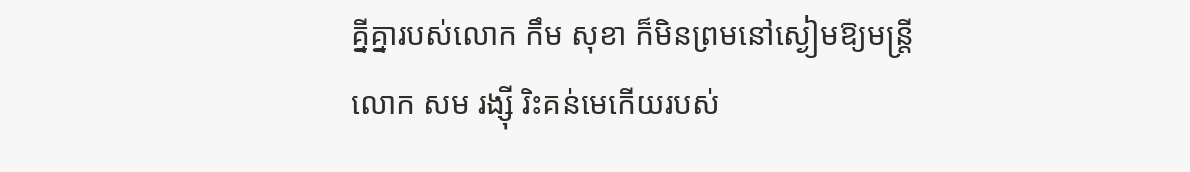គ្នីគ្នារបស់លោក កឹម សុខា ក៏មិនព្រមនៅស្ងៀមឱ្យមន្ត្រីលោក សម រង្ស៊ី រិះគន់មេកើយរបស់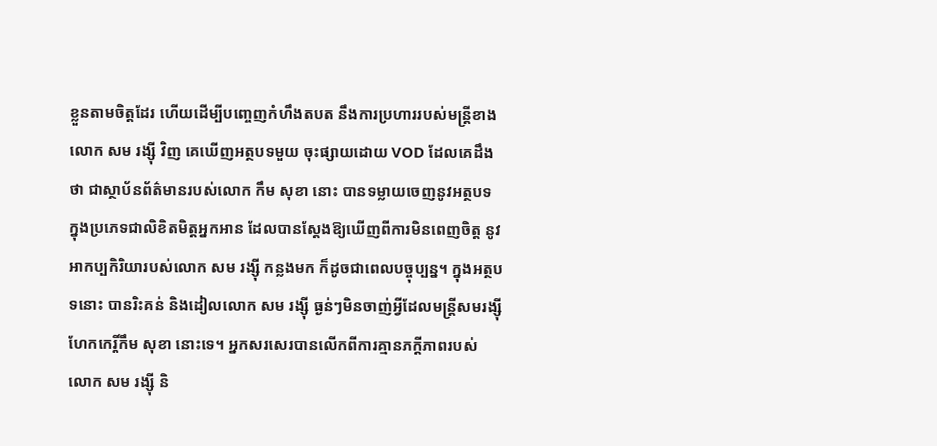ខ្លួនតាមចិត្តដែរ ហើយដើម្បីបញ្ចេញកំហឹងតបត នឹងការប្រហាររបស់មន្ត្រីខាងលោក សម រង្ស៊ី វិញ គេឃើញអត្ថបទមួយ ចុះផ្សាយដោយ VOD ដែលគេដឹងថា ជាស្ថាប័នព័ត៌មានរបស់លោក កឹម សុខា នោះ បានទម្លាយចេញនូវអត្ថបទ ក្នុងប្រភេទជាលិខិតមិត្តអ្នកអាន ដែលបានស្តែងឱ្យឃើញពីការមិនពេញចិត្ត នូវអាកប្បកិរិយារបស់លោក សម រង្ស៊ី កន្លងមក ក៏ដូចជាពេលបច្ចុប្បន្ន។ ក្នុងអត្ថបទនោះ បានរិះគន់ និងដៀលលោក សម រង្ស៊ី ធ្ងន់ៗមិនចាញ់អ្វីដែលមន្ត្រីសមរង្ស៊ី ហែកកេរ្តិ៍កឹម សុខា នោះទេ។ អ្នកសរសេរបានលើកពីការគ្មានភក្តីភាពរបស់ លោក សម រង្ស៊ី និ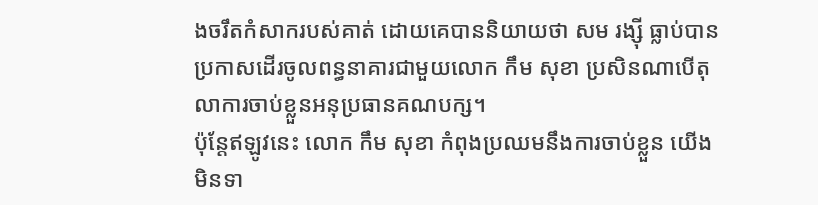ងចរឹតកំសាករបស់គាត់ ដោយគេបាននិយាយថា សម រង្ស៊ី ធ្លាប់បានប្រកាសដើរចូលពន្ធនាគារជាមួយលោក កឹម សុខា ប្រសិនណាបើតុលាការចាប់ខ្លួនអនុប្រធានគណបក្ស។
ប៉ុន្តែឥឡូវនេះ លោក កឹម សុខា កំពុងប្រឈមនឹងការចាប់ខ្លួន យើងមិនទា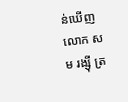ន់ឃើញលោក សម រង្ស៊ី ត្រ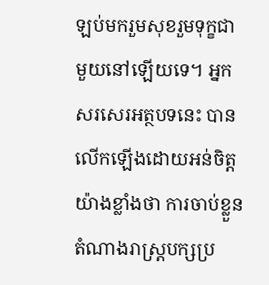ឡប់មករួមសុខរួមទុក្ខជាមួយនៅឡើយទេ។ អ្នកសរសេរអត្ថបទនេះ បានលើកឡើងដោយអន់ចិត្តយ៉ាងខ្លាំងថា ការចាប់ខ្លួនតំណាងរាស្រ្តបក្សប្រ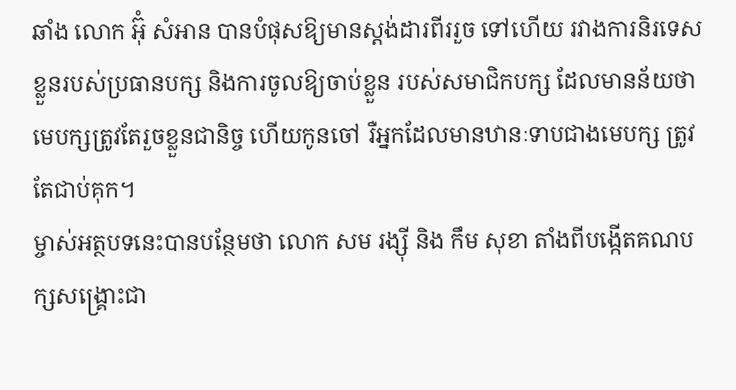ឆាំង លោក អ៊ុំ សំអាន បានបំផុសឱ្យមានស្តង់ដារពីររួច ទៅហើយ រវាងការនិរទេសខ្លួនរបស់ប្រធានបក្ស និងការចូលឱ្យចាប់ខ្លួន របស់សមាជិកបក្ស ដែលមានន័យថា មេបក្សត្រូវតែរួចខ្លួនជានិច្ច ហើយកូនចៅ រឺអ្នកដែលមានឋានៈទាបជាងមេបក្ស ត្រូវតែជាប់គុក។
ម្ចាស់អត្ថបទនេះបានបន្ថែមថា លោក សម រង្ស៊ី និង កឹម សុខា តាំងពីបង្កើតគណបក្សសង្គ្រោះជា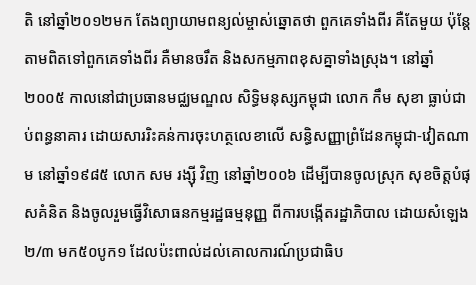តិ នៅឆ្នាំ២០១២មក តែងព្យាយាមពន្យល់ម្ចាស់ឆ្នោតថា ពួកគេទាំងពីរ គឺតែមួយ ប៉ុន្តែតាមពិតទៅពួកគេទាំងពីរ គឺមានចរឹត និងសកម្មភាពខុសគ្នាទាំងស្រុង។ នៅឆ្នាំ២០០៥ កាលនៅជាប្រធានមជ្ឈមណ្ឌល សិទ្ធិមនុស្សកម្ពុជា លោក កឹម សុខា ធ្លាប់ជាប់ពន្ធនាគារ ដោយសាររិះគន់ការចុះហត្ថលេខាលើ សន្ធិសញ្ញាព្រំដែនកម្ពុជា-វៀតណាម នៅឆ្នាំ១៩៨៥ លោក សម រង្ស៊ី វិញ នៅឆ្នាំ២០០៦ ដើម្បីបានចូលស្រុក សុខចិត្តបំផុសគំនិត និងចូលរួមធ្វើវិសោធនកម្មរដ្ឋធម្មនុញ្ញ ពីការបង្កើតរដ្ឋាភិបាល ដោយសំឡេង២/៣ មក៥០បូក១ ដែលប៉ះពាល់ដល់គោលការណ៍ប្រជាធិប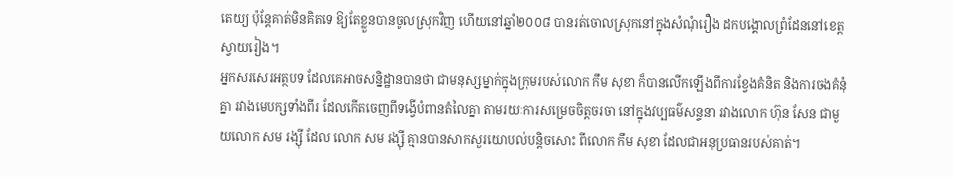តេយ្យ ប៉ុន្តែគាត់មិនគិតទេ ឱ្យតែខ្លួនបានចូលស្រុកវិញ ហើយនៅឆ្នាំ២០០៨ បានរត់ចោលស្រុកនៅក្នុងសំណុំរឿង ដកបង្គោលព្រំដែននៅខេត្តស្វាយរៀង។
អ្នកសរសេរអត្ថបទ ដែលគេអាចសន្និដ្ឋានបានថា ជាមនុស្សម្នាក់ក្នុងក្រុមរបស់លោក កឹម សុខា ក៏បានលើកឡើងពីការខ្វែងគំនិត និងការចងគំនុំគ្នា រវាងមេបក្សទាំងពីរ ដែលកើតចេញពីទង្វើបំពានតំលៃគ្នា តាមរយៈការសម្រេចចិត្តចរចា នៅក្នុងវប្បធម៌សន្ទនា រវាងលោក ហ៊ុន សែន ជាមួយលោក សម រង្ស៊ី ដែល លោក សម រង្ស៊ី គ្មានបានសាកសួរយោបល់បន្តិចសោះ ពីលោក កឹម សុខា ដែលជាអនុប្រធានរបស់គាត់។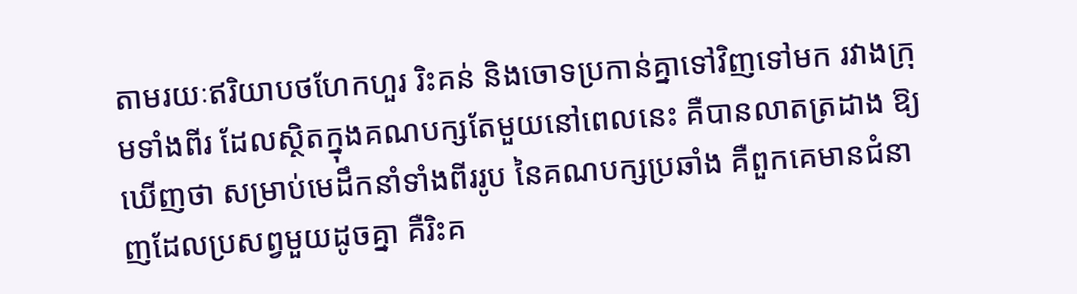តាមរយៈឥរិយាបថហែកហួរ រិះគន់ និងចោទប្រកាន់គ្នាទៅវិញទៅមក រវាងក្រុមទាំងពីរ ដែលស្ថិតក្នុងគណបក្សតែមួយនៅពេលនេះ គឺបានលាតត្រដាង ឱ្យឃើញថា សម្រាប់មេដឹកនាំទាំងពីររូប នៃគណបក្សប្រឆាំង គឺពួកគេមានជំនាញដែលប្រសព្វមួយដូចគ្នា គឺរិះគ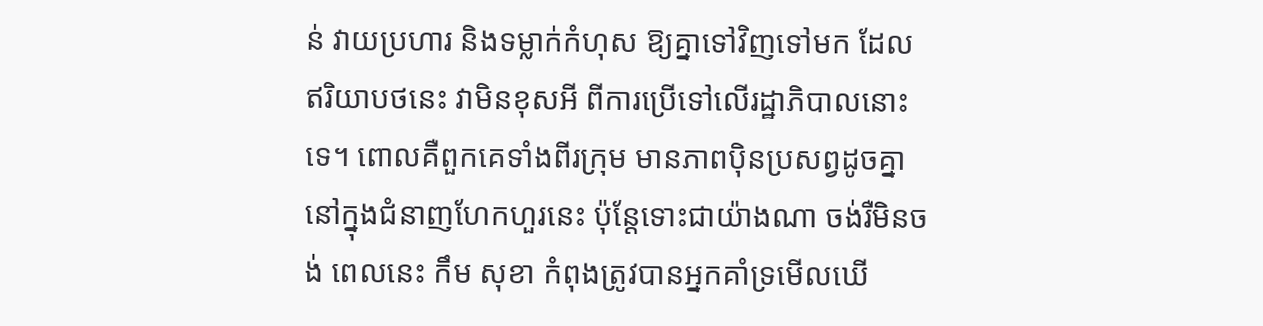ន់ វាយប្រហារ និងទម្លាក់កំហុស ឱ្យគ្នាទៅវិញទៅមក ដែលឥរិយាបថនេះ វាមិនខុសអី ពីការប្រើទៅលើរដ្ឋាភិបាលនោះទេ។ ពោលគឺពួកគេទាំងពីរក្រុម មានភាពប៉ិនប្រសព្វដូចគ្នា នៅក្នុងជំនាញហែកហួរនេះ ប៉ុន្តែទោះជាយ៉ាងណា ចង់រឺមិនចង់ ពេលនេះ កឹម សុខា កំពុងត្រូវបានអ្នកគាំទ្រមើលឃើ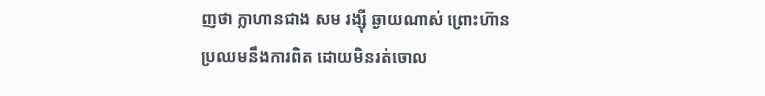ញថា ក្លាហានជាង សម រង្ស៊ី ឆ្ងាយណាស់ ព្រោះហ៊ានប្រឈមនឹងការពិត ដោយមិនរត់ចោល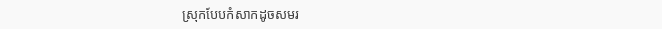ស្រុកបែបកំសាកដូចសមរ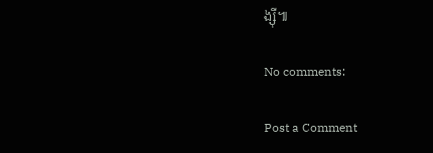ង្ស៊ី៕

No comments:

Post a Comment